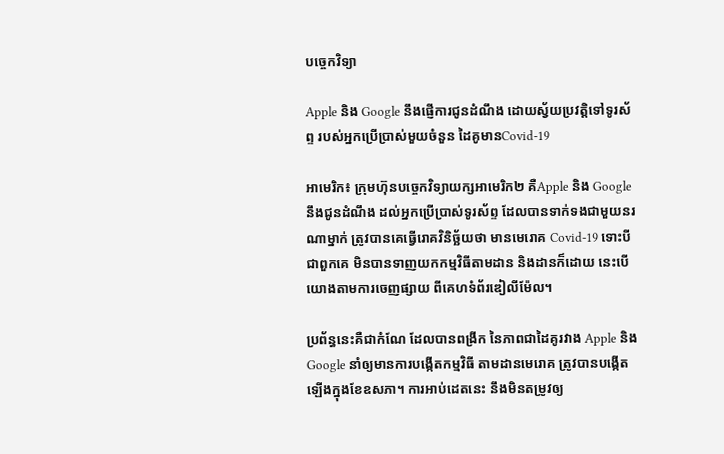បច្ចេកវិទ្យា

Apple និង Google នឹងផ្ញើការជូនដំណឹង ដោយស្វ័យប្រវត្តិទៅទូរស័ព្ទ របស់អ្នកប្រើប្រាស់មួយចំនួន ដៃគូមានCovid-19

អាមេរិក៖ ក្រុមហ៊ុនបច្ចេកវិទ្យាយក្សអាមេរិក២ គឺApple និង Google នឹងជូនដំណឹង ដល់អ្នកប្រើប្រាស់ទូរស័ព្ទ ដែលបានទាក់ទងជាមួយនរណាម្នាក់ ត្រូវបានគេធ្វើរោគវិនិច្ឆ័យថា មានមេរោគ Covid-19 ទោះបីជាពួកគេ មិនបានទាញយកកម្មវិធីតាមដាន និងដានក៏ដោយ នេះបើយោងតាមការចេញផ្សាយ ពីគេហទំព័រឌៀលីម៉ែល។

ប្រព័ន្ធនេះគឺជាកំណែ ដែលបានពង្រីក នៃភាពជាដៃគូរវាង Apple និង Google នាំឲ្យមានការបង្កើតកម្មវិធី តាមដានមេរោគ ត្រូវបានបង្កើតឡើងក្នុងខែឧសភា។ ការអាប់ដេតនេះ នឹងមិនតម្រូវឲ្យ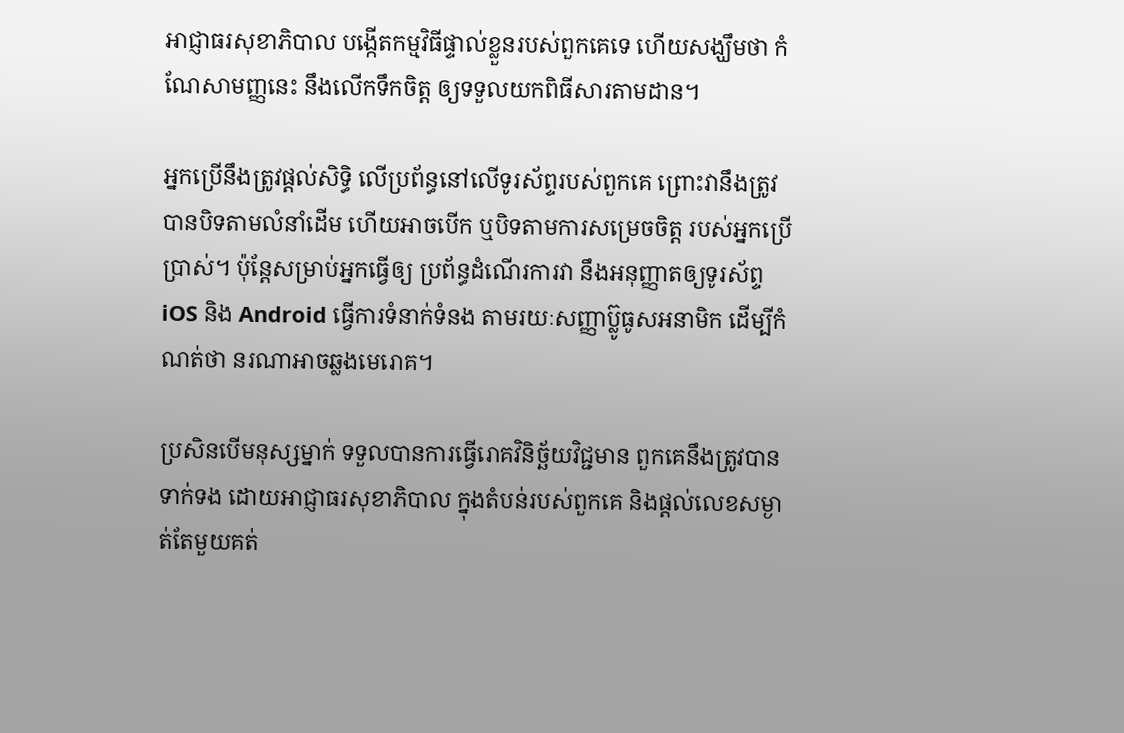អាជ្ញាធរសុខាភិបាល បង្កើតកម្មវិធីផ្ទាល់ខ្លួនរបស់ពួកគេទេ ហើយសង្ឃឹមថា កំណែសាមញ្ញនេះ នឹងលើកទឹកចិត្ត ឲ្យទទួលយកពិធីសារតាមដាន។

អ្នកប្រើនឹងត្រូវផ្តល់សិទ្ធិ លើប្រព័ន្ធនៅលើទូរស័ព្ទរបស់ពួកគេ ព្រោះវានឹងត្រូវបានបិទតាមលំនាំដើម ហើយអាចបើក ឬបិទតាមការសម្រេចចិត្ត របស់អ្នកប្រើប្រាស់។ ប៉ុន្តែសម្រាប់អ្នកធ្វើឲ្យ ប្រព័ន្ធដំណើរការវា នឹងអនុញ្ញាតឲ្យទូរស័ព្ទ iOS និង Android ធ្វើការទំនាក់ទំនង តាមរយៈសញ្ញាប៊្លូធូសអនាមិក ដើម្បីកំណត់ថា នរណាអាចឆ្លងមេរោគ។

ប្រសិនបើមនុស្សម្នាក់ ទទួលបានការធ្វើរោគវិនិច្ឆ័យវិជ្ជមាន ពួកគេនឹងត្រូវបានទាក់ទង ដោយអាជ្ញាធរសុខាភិបាល ក្នុងតំបន់របស់ពួកគេ និងផ្តល់លេខសម្ងាត់តែមួយគត់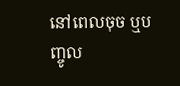នៅពេលចុច ឬបញ្ចូល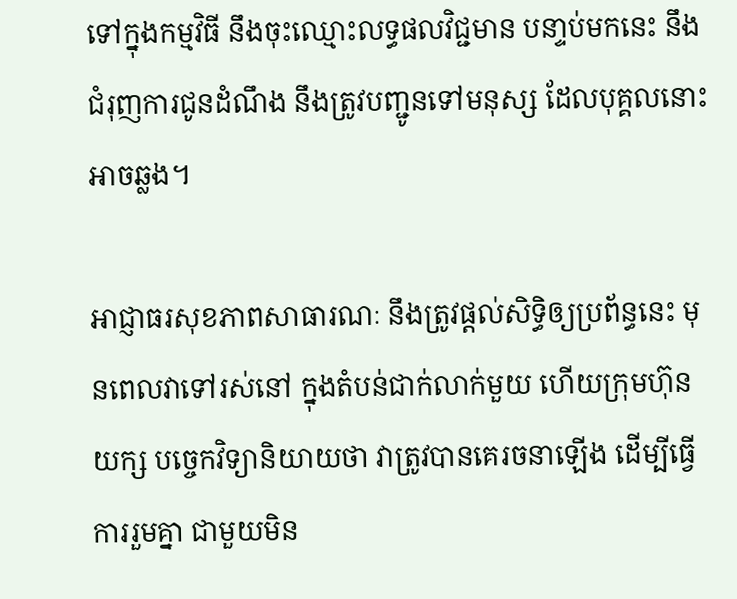ទៅក្នុងកម្មវិធី នឹងចុះឈ្មោះលទ្ធផលវិជ្ជមាន បនា្ទប់មកនេះ នឹងជំរុញការជូនដំណឹង នឹងត្រូវបញ្ជូនទៅមនុស្ស ដែលបុគ្គលនោះអាចឆ្លង។

អាជ្ញាធរសុខភាពសាធារណៈ នឹងត្រូវផ្តល់សិទ្ធិឲ្យប្រព័ន្ធនេះ មុនពេលវាទៅរស់នៅ ក្នុងតំបន់ជាក់លាក់មួយ ហើយក្រុមហ៊ុនយក្ស បច្ចេកវិទ្យានិយាយថា វាត្រូវបានគេរចនាឡើង ដើម្បីធ្វើការរួមគ្នា ជាមួយមិន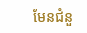មែនជំនួ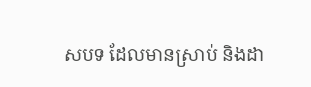សបទ ដែលមានស្រាប់ និងដា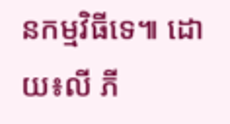នកម្មវិធីទេ៕ ដោយ៖លី ភី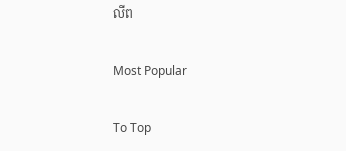លីព

Most Popular

To Top